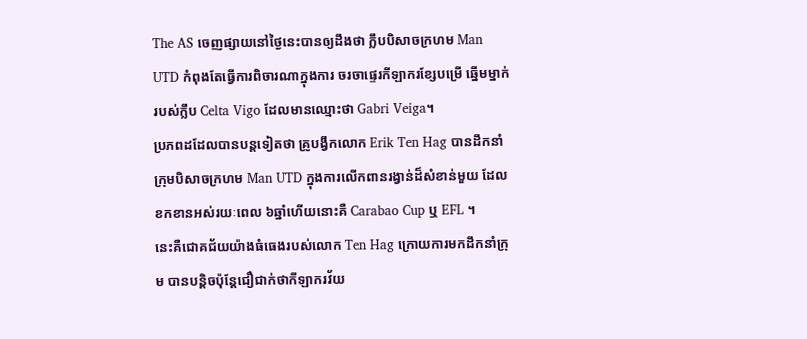The AS ចេញផ្សាយនៅថ្ងៃនេះបានឲ្យដឹងថា ក្លឹបបិសាចក្រហម Man UTD កំពុងតែធ្វើការពិចារណាក្នុងការ ចរចាផ្ទេរកីឡាករខ្សែបម្រើ ឆ្នើមម្នាក់របស់ក្លឹប Celta Vigo ដែលមានឈ្មោះថា Gabri Veiga។
ប្រភពដដែលបានបន្តទៀតថា គ្រូបង្វឹកលោក Erik Ten Hag បានដឹកនាំក្រុមបិសាចក្រហម Man UTD ក្នុងការលើកពានរង្វាន់ដ៏សំខាន់មួយ ដែលខកខានអស់រយៈពេល ៦ឆ្នាំហើយនោះគឺ Carabao Cup ឬ EFL ។
នេះគឺជោគជ័យយ៉ាងធំធេងរបស់លោក Ten Hag ក្រោយការមកដឹកនាំក្រុម បានបន្តិចប៉ុន្តែជឿជាក់ថាកីឡាករវ័យ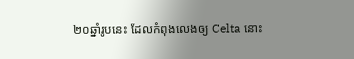២០ឆ្នាំរូបនេះ ដែលកំពុងលេងឲ្យ Celta នោះ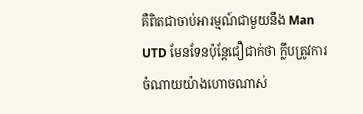គឺពិតជាចាប់អារម្មណ៍ជាមួយនឹង Man UTD មែនទែនប៉ុន្តែជឿជាក់ថា ក្លឹបត្រូវការចំណាយយ៉ាងហោចណាស់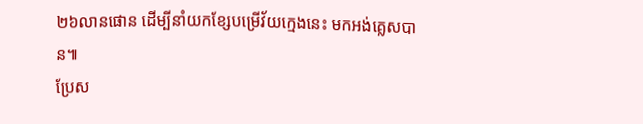២៦លានផោន ដើម្បីនាំយកខ្សែបម្រើវ័យក្មេងនេះ មកអង់គ្លេសបាន៕
ប្រែស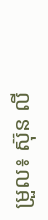ម្រួល៖ ស៊ុន លី